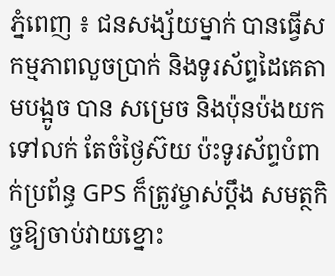ភ្នំពេញ ៖ ជនសង្ស័យម្នាក់ បានធ្វើសកម្មភាពលួចប្រាក់ និងទូរស័ព្ទដៃគេតាមបង្អូច បាន សម្រេច និងប៉ុនប៉ងយកទៅលក់ តែចំថ្ងៃស៊យ ប៉ះទូរស័ព្ទបំពាក់ប្រព័ន្ធ GPS ក៏ត្រូវម្ចាស់ប្តឹង សមត្ថកិច្ចឱ្យចាប់វាយខ្នោះ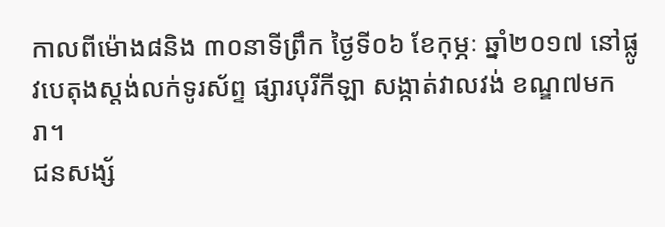កាលពីម៉ោង៨និង ៣០នាទីព្រឹក ថ្ងៃទី០៦ ខែកុម្ភៈ ឆ្នាំ២០១៧ នៅផ្លូវបេតុងស្តង់លក់ទូរស័ព្ទ ផ្សារបុរីកីឡា សង្កាត់វាលវង់ ខណ្ឌ៧មករា។
ជនសង្ស័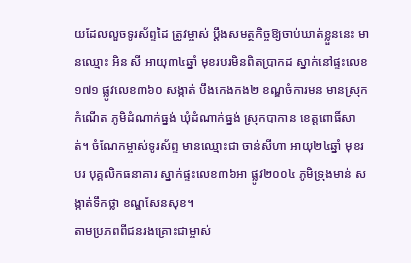យដែលលួចទូរស័ព្ទដៃ ត្រូវម្ចាស់ ប្តឹងសមត្ថកិច្ចឱ្យចាប់ឃាត់ខ្លួននេះ មានឈ្មោះ អិន សី អាយុ៣៤ឆ្នាំ មុខរបរមិនពិតប្រាកដ ស្នាក់នៅផ្ទះលេខ១៧១ ផ្លូវលេខ៣៦០ សង្កាត់ បឹងកេងកង២ ខណ្ឌចំការមន មានស្រុកកំណើត ភូមិដំណាក់ធ្នង់ ឃុំដំណាក់ធ្នង់ ស្រុកបាកាន ខេត្តពោធិ៍សាត់។ ចំណែកម្ចាស់ទូរស័ព្ទ មានឈ្មោះជា ចាន់សីហា អាយុ២៤ឆ្នាំ មុខរបរ បុគ្គលិកធនាគារ ស្នាក់ផ្ទះលេខ៣៦អា ផ្លូវ២០០៤ ភូមិទ្រុងមាន់ សង្កាត់ទឹកថ្លា ខណ្ឌសែនសុខ។
តាមប្រភពពីជនរងគ្រោះជាម្ចាស់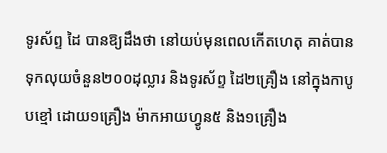ទូរស័ព្ទ ដៃ បានឱ្យដឹងថា នៅយប់មុនពេលកើតហេតុ គាត់បានទុកលុយចំនួន២០០ដុល្លារ និងទូរស័ព្ទ ដៃ២គ្រឿង នៅក្នុងកាបូបខ្មៅ ដោយ១គ្រឿង ម៉ាកអាយហ្វូន៥ និង១គ្រឿង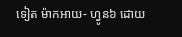ទៀត ម៉ាកអាយ- ហ្វូន៦ ដោយ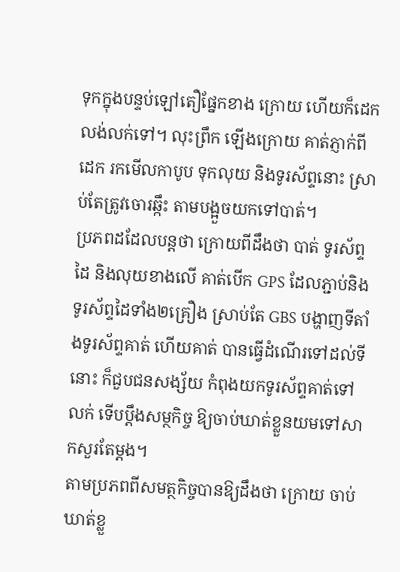ទុកក្នុងបន្ទប់ឡៅតឿផ្នែកខាង ក្រោយ ហើយក៏ដេកលង់លក់ទៅ។ លុះព្រឹក ឡើងក្រោយ គាត់ភ្ញាក់ពីដេក រកមើលកាបូប ទុកលុយ និងទូរស័ព្ទនោះ ស្រាប់តែត្រូវចោរឆ្កឹះ តាមបង្អួចយកទៅបាត់។
ប្រភពដដែលបន្តថា ក្រោយពីដឹងថា បាត់ ទូរស័ព្ទដៃ និងលុយខាងលើ គាត់បើក GPS ដែលភ្ជាប់និងទូរស័ព្ទដៃទាំង២គ្រឿង ស្រាប់តែ GBS បង្ហាញទីតាំងទូរស័ព្ទគាត់ ហើយគាត់ បានធ្វើដំណើរទៅដល់ទីនោះ ក៏ជួបជនសង្ស័យ កំពុងយកទូរស័ព្ទគាត់ទៅលក់ ទើបប្តឹងសម្ថកិច្ច ឱ្យចាប់ឃាត់ខ្លួនយមទៅសាកសួរតែម្តង។
តាមប្រភពពីសមត្ថកិច្ចបានឱ្យដឹងថា ក្រោយ ចាប់ឃាត់ខ្លួ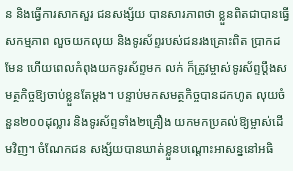ន និងធ្វើការសាកសួរ ជនសង្ស័យ បានសារភាពថា ខ្លួនពិតជាបានធ្វើសកម្មភាព លួចយកលុយ និងទូរស័ព្ទរបស់ជនរងគ្រោះពិត ប្រាកដមែន ហើយពេលកំពុងយកទូរស័ព្ទមក លក់ ក៏ត្រូវម្ចាស់ទូរស័ព្ទប្តឹងសមត្ថកិច្ចឱ្យចាប់ខ្លួនតែម្តង។ បន្ទាប់មកសមត្ថកិច្ចបានដកហូត លុយចំនួន២០០ដុល្លារ និងទូរស័ព្ទទាំង២គ្រឿង យកមកប្រគល់ឱ្យម្ចាស់ដើមវិញ។ ចំណែកជន សង្ស័យបានឃាត់ខ្លួនបណ្តោះអាសន្ននៅអធិ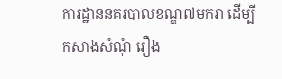ការដ្ឋាននគរបាលខណ្ឌ៧មករា ដើម្បីកសាងសំណុំ រឿង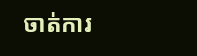ចាត់ការ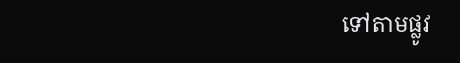ទៅតាមផ្លូវ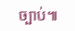ច្បាប់៕